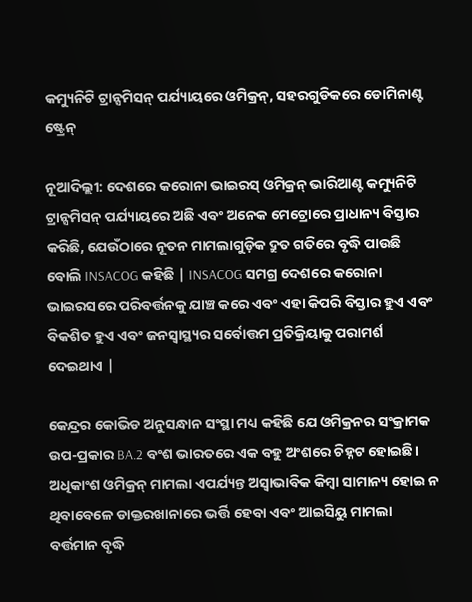କମ୍ୟୁନିଟି ଟ୍ରାନ୍ସମିସନ୍ ପର୍ଯ୍ୟାୟରେ ଓମିକ୍ରନ୍, ସହରଗୁଡିକରେ ଡୋମିନାଣ୍ଟ ଷ୍ଟ୍ରେନ୍

ନୂଆଦିଲ୍ଲୀ: ଦେଶରେ କରୋନା ଭାଇରସ୍ ଓମିକ୍ରନ୍ ଭାରିଆଣ୍ଟ କମ୍ୟୁନିଟି ଟ୍ରାନ୍ସମିସନ୍ ପର୍ଯ୍ୟାୟରେ ଅଛି ଏବଂ ଅନେକ ମେଟ୍ରୋରେ ପ୍ରାଧାନ୍ୟ ବିସ୍ତାର କରିଛି, ଯେଉଁଠାରେ ନୂତନ ମାମଲାଗୁଡ଼ିକ ଦ୍ରୁତ ଗତିରେ ବୃଦ୍ଧି ପାଉଛି ବୋଲି INSACOG କହିଛି | INSACOG ସମଗ୍ର ଦେଶରେ କରୋନା ଭାଇରସରେ ପରିବର୍ତ୍ତନକୁ ଯାଞ୍ଚ କରେ ଏବଂ ଏହା କିପରି ବିସ୍ତାର ହୁଏ ଏବଂ ବିକଶିତ ହୁଏ ଏବଂ ଜନସ୍ୱାସ୍ଥ୍ୟର ସର୍ବୋତ୍ତମ ପ୍ରତିକ୍ରିୟାକୁ ପରାମର୍ଶ ଦେଇଥାଏ |

କେନ୍ଦ୍ରର କୋଭିଡ ଅନୁସନ୍ଧାନ ସଂସ୍ଥା ମଧ୍ୟ କହିଛି ଯେ ଓମିକ୍ରନର ସଂକ୍ରାମକ ଉପ-ପ୍ରକାର BA.2 ବଂଶ ଭାରତରେ ଏକ ବହୁ ଅଂଶରେ ଚିହ୍ନଟ ହୋଇଛି। ଅଧିକାଂଶ ଓମିକ୍ରନ୍ ମାମଲା ଏପର୍ଯ୍ୟନ୍ତ ଅସ୍ୱାଭାବିକ କିମ୍ବା ସାମାନ୍ୟ ହୋଇ ନ ଥିବାବେଳେ ଡାକ୍ତରଖାନାରେ ଭର୍ତ୍ତି ହେବା ଏବଂ ଆଇସିୟୁ ମାମଲା ବର୍ତ୍ତମାନ ବୃଦ୍ଧି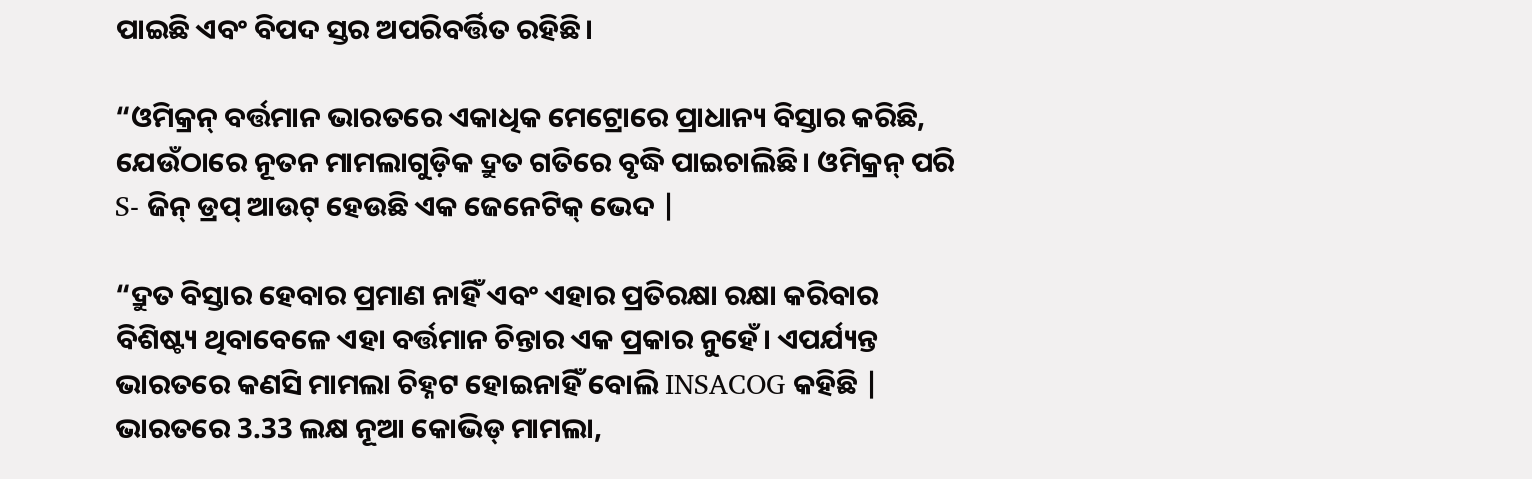ପାଇଛି ଏବଂ ବିପଦ ସ୍ତର ଅପରିବର୍ତ୍ତିତ ରହିଛି।

“ଓମିକ୍ରନ୍ ବର୍ତ୍ତମାନ ଭାରତରେ ଏକାଧିକ ମେଟ୍ରୋରେ ପ୍ରାଧାନ୍ୟ ବିସ୍ତାର କରିଛି, ଯେଉଁଠାରେ ନୂତନ ମାମଲାଗୁଡ଼ିକ ଦ୍ରୁତ ଗତିରେ ବୃଦ୍ଧି ପାଇଚାଲିଛି। ଓମିକ୍ରନ୍ ପରି S- ଜିନ୍ ଡ୍ରପ୍ ଆଉଟ୍ ହେଉଛି ଏକ ଜେନେଟିକ୍ ଭେଦ |

“ଦ୍ରୁତ ବିସ୍ତାର ହେବାର ପ୍ରମାଣ ନାହିଁ ଏବଂ ଏହାର ପ୍ରତିରକ୍ଷା ରକ୍ଷା କରିବାର ବିଶିଷ୍ଟ୍ୟ ଥିବାବେଳେ ଏହା ବର୍ତ୍ତମାନ ଚିନ୍ତାର ଏକ ପ୍ରକାର ନୁହେଁ। ଏପର୍ଯ୍ୟନ୍ତ ଭାରତରେ କଣସି ମାମଲା ଚିହ୍ନଟ ହୋଇନାହିଁ ବୋଲି INSACOG କହିଛି |
ଭାରତରେ 3.33 ଲକ୍ଷ ନୂଆ କୋଭିଡ୍ ମାମଲା,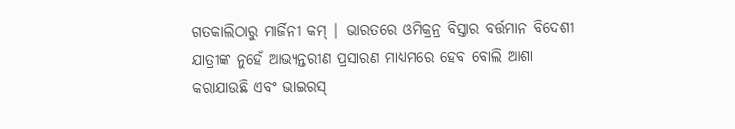ଗତକାଲିଠାରୁ ମାର୍ଜିନୀ କମ୍ | ଭାରତରେ ଓମିକ୍ରନ୍ର ବିସ୍ତାର ବର୍ତ୍ତମାନ ବିଦେଶୀ ଯାତ୍ରୀଙ୍କ ନୁହେଁ ଆଭ୍ୟନ୍ତରୀଣ ପ୍ରସାରଣ ମାଧ୍ୟମରେ ହେବ ବୋଲି ଆଶା କରାଯାଉଛି ଏବଂ ଭାଇରସ୍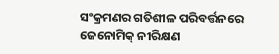ସଂକ୍ରମଣର ଗତିଶୀଳ ପରିବର୍ତ୍ତନରେ ଜେନୋମିକ୍ ନୀରିକ୍ଷଣ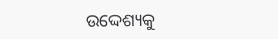ଉଦ୍ଦେଶ୍ୟକୁ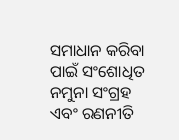ସମାଧାନ କରିବା ପାଇଁ ସଂଶୋଧିତ ନମୁନା ସଂଗ୍ରହ ଏବଂ ରଣନୀତି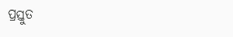ପ୍ରସ୍ତୁତ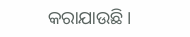କରାଯାଉଛି।